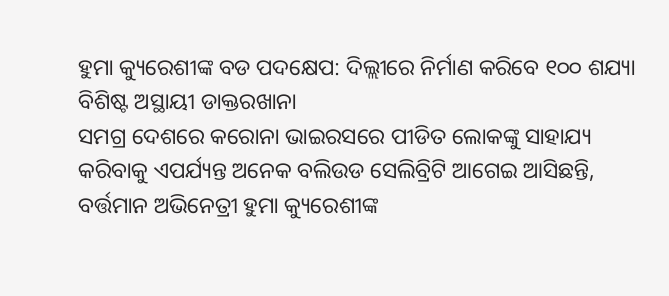ହୁମା କ୍ୟୁରେଶୀଙ୍କ ବଡ ପଦକ୍ଷେପ: ଦିଲ୍ଲୀରେ ନିର୍ମାଣ କରିବେ ୧୦୦ ଶଯ୍ୟା ବିଶିଷ୍ଟ ଅସ୍ଥାୟୀ ଡାକ୍ତରଖାନା
ସମଗ୍ର ଦେଶରେ କରୋନା ଭାଇରସରେ ପୀଡିତ ଲୋକଙ୍କୁ ସାହାଯ୍ୟ କରିବାକୁ ଏପର୍ଯ୍ୟନ୍ତ ଅନେକ ବଲିଉଡ ସେଲିବ୍ରିଟି ଆଗେଇ ଆସିଛନ୍ତି, ବର୍ତ୍ତମାନ ଅଭିନେତ୍ରୀ ହୁମା କ୍ୟୁରେଶୀଙ୍କ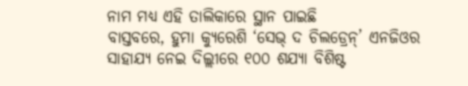ନାମ ମଧ୍ୟ ଏହି ତାଲିକାରେ ସ୍ଥାନ ପାଇଛି
ବାସ୍ତବରେ, ହୁମା କ୍ୟୁରେଶି ‘ସେଭ୍ ଦ ଚିଲଡ୍ରେନ୍’ ଏନଜିଓର ସାହାଯ୍ୟ ନେଇ ଦିଲ୍ଲୀରେ ୧୦୦ ଶଯ୍ୟା ବିଶିଷ୍ଟ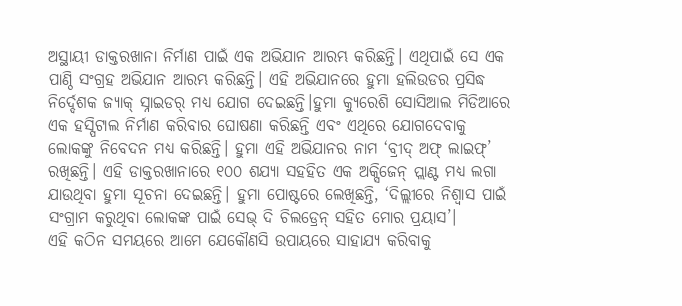ଅସ୍ଥାୟୀ ଡାକ୍ତରଖାନା ନିର୍ମାଣ ପାଇଁ ଏକ ଅଭିଯାନ ଆରମ୍ଭ କରିଛନ୍ତି। ଏଥିପାଇଁ ସେ ଏକ ପାଣ୍ଠି ସଂଗ୍ରହ ଅଭିଯାନ ଆରମ୍ଭ କରିଛନ୍ତି। ଏହି ଅଭିଯାନରେ ହୁମା ହଲିଉଡର ପ୍ରସିଦ୍ଧ ନିର୍ଦ୍ଦେଶକ ଜ୍ୟାକ୍ ସ୍ନାଇଡର୍ ମଧ୍ୟ ଯୋଗ ଦେଇଛନ୍ତି।ହୁମା କ୍ୟୁରେଶି ସୋସିଆଲ ମିଡିଆରେ ଏକ ହସ୍ପିଟାଲ ନିର୍ମାଣ କରିବାର ଘୋଷଣା କରିଛନ୍ତି ଏବଂ ଏଥିରେ ଯୋଗଦେବାକୁ ଲୋକଙ୍କୁ ନିବେଦନ ମଧ୍ୟ କରିଛନ୍ତି। ହୁମା ଏହି ଅଭିଯାନର ନାମ ‘ବ୍ରୀଦ୍ ଅଫ୍ ଲାଇଫ୍’ ରଖିଛନ୍ତି। ଏହି ଡାକ୍ତରଖାନାରେ ୧୦୦ ଶଯ୍ୟା ସହହିତ ଏକ ଅକ୍ସିଜେନ୍ ପ୍ଲାଣ୍ଟ ମଧ୍ୟ ଲଗା ଯାଉଥିବା ହୁମା ସୂଚନା ଦେଇଛନ୍ତି। ହୁମା ପୋଷ୍ଟରେ ଲେଖିଛନ୍ତି, ‘ଦିଲ୍ଲୀରେ ନିଶ୍ୱାସ ପାଇଁ ସଂଗ୍ରାମ କରୁଥିବା ଲୋକଙ୍କ ପାଇଁ ସେଭ୍ ଦି ଚିଲଡ୍ରେନ୍ ସହିତ ମୋର ପ୍ରୟାସ’।
ଏହି କଠିନ ସମୟରେ ଆମେ ଯେକୌଣସି ଉପାୟରେ ସାହାଯ୍ୟ କରିବାକୁ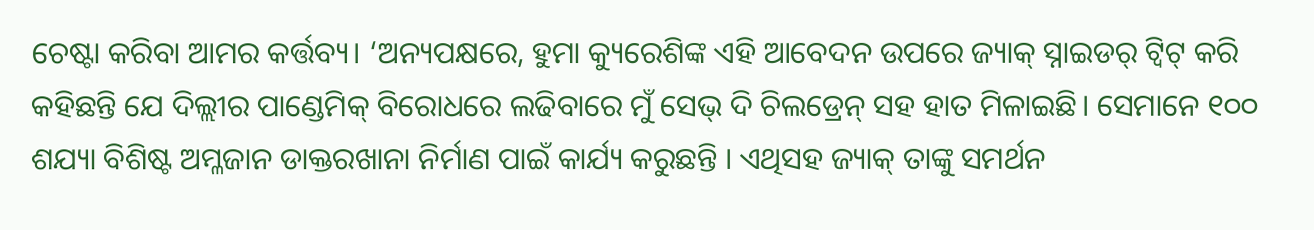ଚେଷ୍ଟା କରିବା ଆମର କର୍ତ୍ତବ୍ୟ। ‘ଅନ୍ୟପକ୍ଷରେ, ହୁମା କ୍ୟୁରେଶିଙ୍କ ଏହି ଆବେଦନ ଉପରେ ଜ୍ୟାକ୍ ସ୍ନାଇଡର୍ ଟ୍ୱିଟ୍ କରି କହିଛନ୍ତି ଯେ ଦିଲ୍ଲୀର ପାଣ୍ଡେମିକ୍ ବିରୋଧରେ ଲଢିବାରେ ମୁଁ ସେଭ୍ ଦି ଚିଲଡ୍ରେନ୍ ସହ ହାତ ମିଳାଇଛି। ସେମାନେ ୧୦୦ ଶଯ୍ୟା ବିଶିଷ୍ଟ ଅମ୍ଳଜାନ ଡାକ୍ତରଖାନା ନିର୍ମାଣ ପାଇଁ କାର୍ଯ୍ୟ କରୁଛନ୍ତି । ଏଥିସହ ଜ୍ୟାକ୍ ତାଙ୍କୁ ସମର୍ଥନ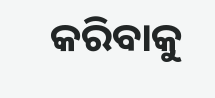କରିବାକୁ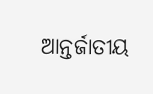ଆନ୍ତର୍ଜାତୀୟ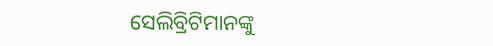ସେଲିବ୍ରିଟିମାନଙ୍କୁ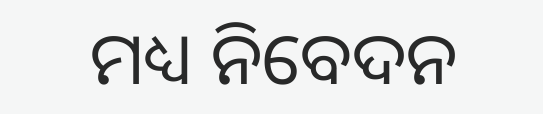ମଧ୍ୟ ନିବେଦନ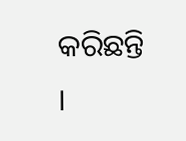କରିଛନ୍ତି ।